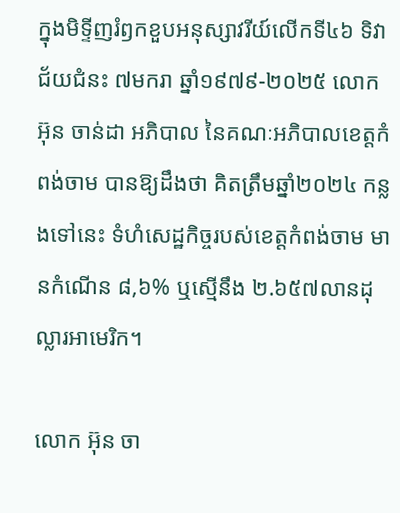ក្នុងមិទ្ទីញរំឭកខួបអនុស្សាវរីយ៍លើកទី៤៦ ទិវាជ័យជំនះ ៧មករា ឆ្នាំ១៩៧៩-២០២៥ លោក អ៊ុន ចាន់ដា អភិបាល នៃគណៈអភិបាលខេត្តកំពង់ចាម បានឱ្យដឹងថា គិតត្រឹមឆ្នាំ២០២៤ កន្លងទៅនេះ ទំហំសេដ្ឋកិច្ចរបស់ខេត្តកំពង់ចាម មានកំណើន ៨,៦% ឬស្មើនឹង ២.៦៥៧លានដុល្លារអាមេរិក។

លោក អ៊ុន ចា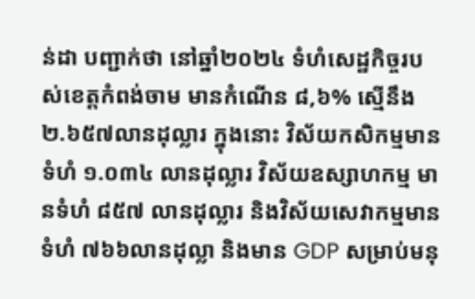ន់ដា បញ្ជាក់ថា នៅឆ្នាំ២០២៤ ទំហំសេដ្ឋកិច្ចរបស់ខេត្តកំពង់ចាម មានកំណើន ៨,៦% ស្មើនឹង ២.៦៥៧លានដុល្លារ ក្នុងនោះ វិស័យកសិកម្មមានទំហំ ១.០៣៤ លានដុល្លារ វិស័យឧស្សាហកម្ម មានទំហំ ៨៥៧ លានដុល្លារ និងវិស័យសេវាកម្មមានទំហំ ៧៦៦លានដុល្លា និងមាន GDP សម្រាប់មនុ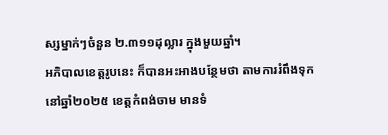ស្សម្នាក់ៗចំនួន ២.៣១១ដុល្លារ ក្នុងមួយឆ្នាំ។
អភិបាលខេត្តរូបនេះ ក៏បានអះអាងបន្ថែមថា តាមការរំពឹងទុកនៅឆ្នាំ២០២៥ ខេត្តកំពង់ចាម មានទំ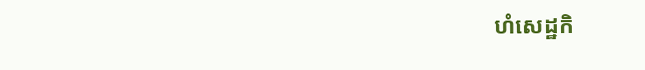ហំសេដ្ឋកិ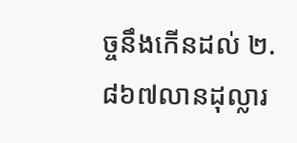ច្ចនឹងកើនដល់ ២.៨៦៧លានដុល្លារ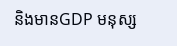និងមានGDP មនុស្ស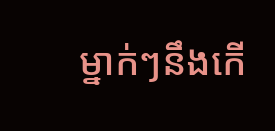ម្នាក់ៗនឹងកើ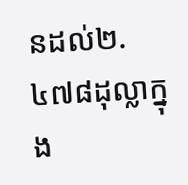នដល់២.៤៧៨ដុល្លាក្នុង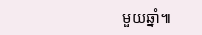មួយឆ្នាំ៕